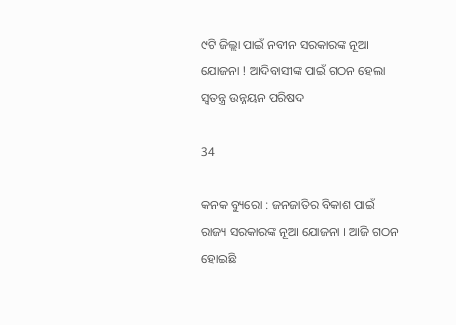୯ଟି ଜିଲ୍ଲା ପାଇଁ ନବୀନ ସରକାରଙ୍କ ନୂଆ ଯୋଜନା ! ଆଦିବାସୀଙ୍କ ପାଇଁ ଗଠନ ହେଲା ସ୍ୱତନ୍ତ୍ର ଉନ୍ନୟନ ପରିଷଦ

34

କନକ ବ୍ୟୁରୋ : ଜନଜାତିର ବିକାଶ ପାଇଁ ରାଜ୍ୟ ସରକାରଙ୍କ ନୂଆ ଯୋଜନା । ଆଜି ଗଠନ ହୋଇଛି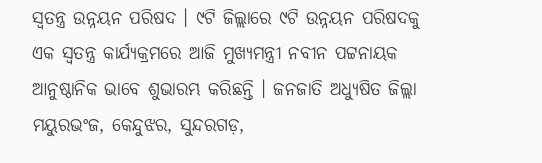ସ୍ୱତନ୍ତ୍ର ଉନ୍ନୟନ ପରିଷଦ । ୯ଟି ଜିଲ୍ଲାରେ ୯ଟି ଉନ୍ନୟନ ପରିଷଦକୁ ଏକ ସ୍ୱତନ୍ତ୍ର କାର୍ଯ୍ୟକ୍ରମରେ ଆଜି ମୁଖ୍ୟମନ୍ତ୍ରୀ ନବୀନ ପଟ୍ଟନାୟକ ଆନୁଷ୍ଠାନିକ ଭାବେ ଶୁଭାରମ୍ଭ କରିଛନ୍ତି । ଜନଜାତି ଅଧ୍ୟୁଷିତ ଜିଲ୍ଲା ମୟୁରଭଂଜ, କେନ୍ଦୁଝର, ସୁନ୍ଦରଗଡ଼,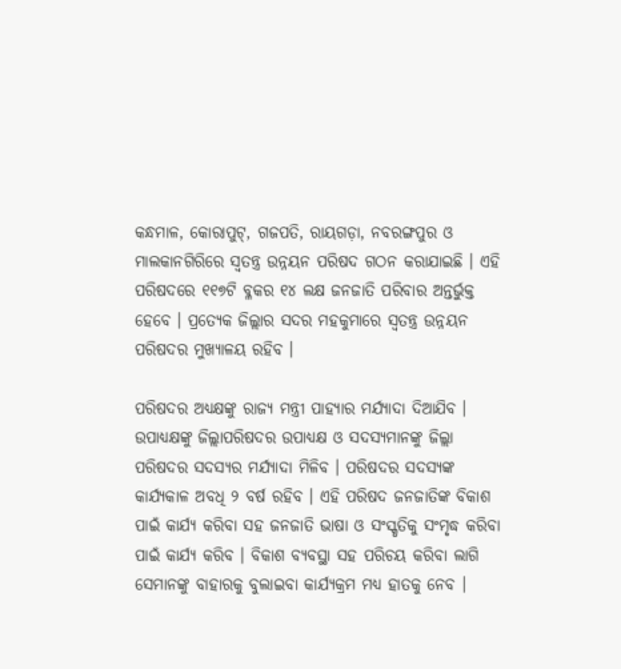କନ୍ଧମାଳ, କୋରାପୁଟ୍, ଗଜପତି, ରାୟଗଡ଼ା, ନବରଙ୍ଗପୁର ଓ ମାଲକାନଗିରିରେ ସ୍ୱତନ୍ତ୍ର ଉନ୍ନୟନ ପରିଷଦ ଗଠନ କରାଯାଇଛି । ଏହି ପରିଷଦରେ ୧୧୭ଟି ବ୍ଳକର ୧୪ ଲକ୍ଷ ଜନଜାତି ପରିବାର ଅନ୍ତର୍ଭୁକ୍ତ ହେବେ । ପ୍ରତ୍ୟେକ ଜିଲ୍ଲାର ସଦର ମହକୁମାରେ ସ୍ୱତନ୍ତ୍ର ଉନ୍ନୟନ ପରିଷଦର ମୁଖ୍ୟାଳୟ ରହିବ ।

ପରିଷଦର ଅଧ୍ୟକ୍ଷଙ୍କୁ ରାଜ୍ୟ ମନ୍ତ୍ରୀ ପାହ୍ୟାର ମର୍ଯ୍ୟାଦା ଦିଆଯିବ । ଉପାଧ୍ୟକ୍ଷଙ୍କୁ ଜିଲ୍ଲାପରିଷଦର ଉପାଧ୍ୟକ୍ଷ ଓ ସଦସ୍ୟମାନଙ୍କୁ ଜିଲ୍ଲା ପରିଷଦର ସଦସ୍ୟର ମର୍ଯ୍ୟାଦା ମିଳିବ । ପରିଷଦର ସଦସ୍ୟଙ୍କ କାର୍ଯ୍ୟକାଳ ଅବଧି ୨ ବର୍ଷ ରହିବ । ଏହି ପରିଷଦ ଜନଜାତିଙ୍କ ବିକାଶ ପାଇଁ କାର୍ଯ୍ୟ କରିବା ସହ ଜନଜାତି ଭାଷା ଓ ସଂସ୍କୃତିକୁ ସଂମୃଦ୍ଧ କରିବା ପାଇଁ କାର୍ଯ୍ୟ କରିବ । ବିକାଶ ବ୍ୟବସ୍ଥା ସହ ପରିଚୟ କରିବା ଲାଗି ସେମାନଙ୍କୁ ବାହାରକୁ ବୁଲାଇବା କାର୍ଯ୍ୟକ୍ରମ ମଧ୍ୟ ହାତକୁ ନେବ ।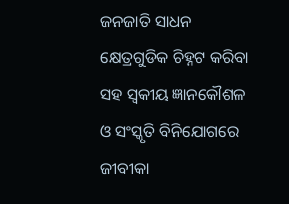ଜନଜାତି ସାଧନ କ୍ଷେତ୍ରଗୁଡିକ ଚିହ୍ନଟ କରିବା ସହ ସ୍ୱକୀୟ ଜ୍ଞାନକୌଶଳ ଓ ସଂସ୍କୃତି ବିନିଯୋଗରେ ଜୀବୀକା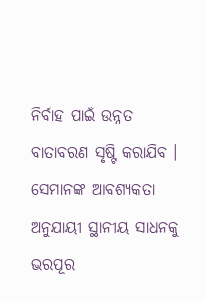ନିର୍ବାହ ପାଇଁ ଉନ୍ନତ ବାତାବରଣ ସୃଷ୍ଟି କରାଯିବ । ସେମାନଙ୍କ ଆବଶ୍ୟକତା ଅନୁଯାୟୀ ସ୍ଥାନୀୟ ସାଧନକୁ ଭରପୂର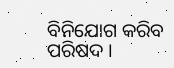ବିନିଯୋଗ କରିବ ପରିଷଦ ।